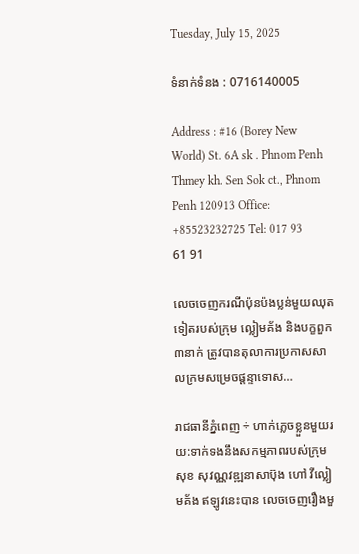Tuesday, July 15, 2025

ទំនាក់ទំនង : 0716140005

Address : #16 (Borey New World) St. 6A sk . Phnom Penh Thmey kh. Sen Sok ct., Phnom Penh 120913 Office: +85523232725 Tel: 017 93 61 91

លេចចេញករណីប៉ុនប៉ងប្លន់មួយឈុតទៀតរបស់ក្រុម ល្លៀមគ័ង និងបក្ខពួក ៣នាក់ ត្រូវបានតុលាការប្រកាសសាលក្រមសម្រេចផ្ដន្ទាទោស…

រាជធានីភ្នំពេញ ÷ ហាក់ភេ្លចខ្លួនមួយរយ:ទាក់ទងនឹងសកម្មភាពរបស់ក្រុម សុខ សុវណ្ណវឌ្ឍនាសាប៊ុង ហៅ វីល្លៀមគ័ង ឥឡូវនេះបាន លេចចេញរឿងមួ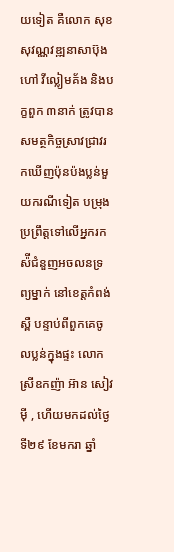យទៀត គឺលោក សុខ សុវណ្ណវឌ្ឍនាសាប៊ុង ហៅ វីល្លៀមគ័ង និងបក្ខពួក ៣នាក់ ត្រូវបានសមត្ថកិច្ចស្រាវជ្រាវរកឃើញប៉ុនប៉ងប្លន់មួយករណីទៀត បម្រុងប្រព្រឹត្តទៅលើអ្នករកស៉ីជំនួញអចលនទ្រព្យម្នាក់ នៅខេត្តកំពង់ស្ពឺ បន្ទាប់ពីពួកគេចូលប្លន់ក្នុងផ្ទះ លោកស្រីឧកញ៉ា អ៊ាន សៀវម៉ី , ហើយមកដល់ថ្ងៃទី២៩ ខែមករា ឆ្នាំ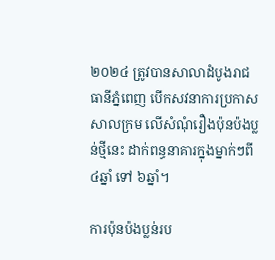២០២៤ ត្រូវបានសាលាដំបូងរាជធានីភ្នំពេញ បើកសវនាការប្រកាសសាលក្រម លើសំណុំរឿងប៉ុនប៉ងប្លន់ថ្មីនេះ ដាក់ពន្ធនាគារក្នុងម្នាក់ៗពី ៤ឆ្នាំ ទៅ ៦ឆ្នាំ។

ការប៉ុនប៉ងប្លន់រប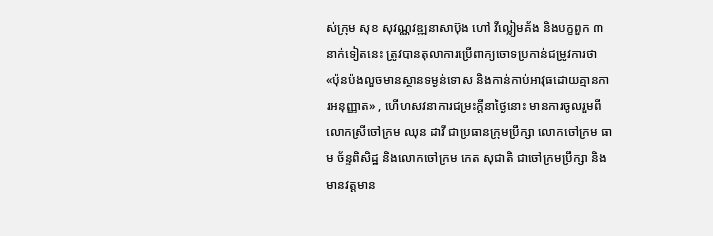ស់ក្រុម សុខ សុវណ្ណវឌ្ឍនាសាប៊ុង ហៅ វីល្លៀមគ័ង និងបក្ខពួក ៣នាក់ទៀតនេះ ត្រូវបានតុលាការប្រើពាក្យចោទប្រកាន់ជម្រូវការថា «ប៉ុនប៉ងលួចមានស្ថានទម្ងន់ទោស និងកាន់កាប់អាវុធដោយគ្មានការអនុញ្ញាត» , ហើហសវនាការជម្រះក្ដីនាថ្ងៃនោះ មានការចូលរួមពីលោកស្រីចៅក្រម ឈុន ដាវី ជាប្រធានក្រុមប្រឹក្សា លោកចៅក្រម ធាម ច័ន្ទពិសិដ្ឋ និងលោកចៅក្រម កេត សុជាតិ ជាចៅក្រមប្រឹក្សា និងមានវត្តមាន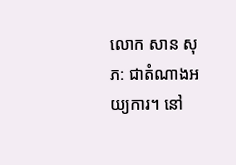លោក សាន សុភ: ជាតំណាងអយ្យការ។ នៅ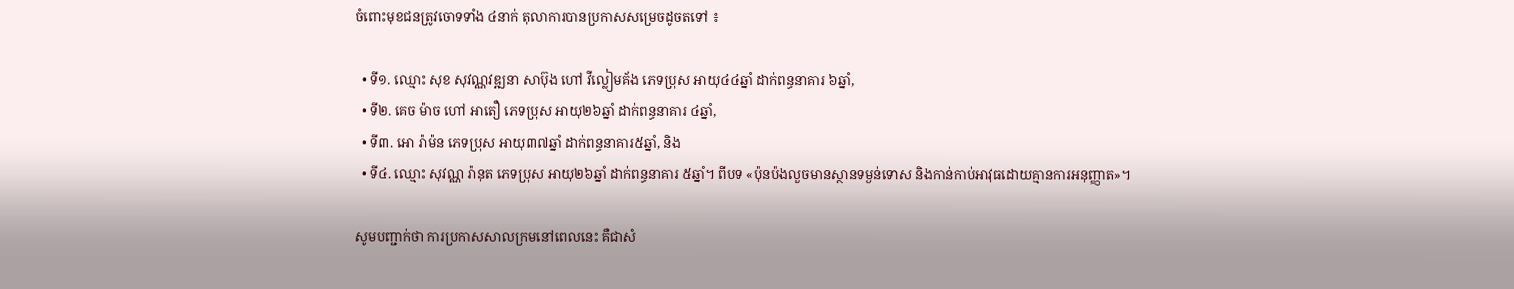ចំពោះមុខជនត្រូវចោទទាំង ៤នាក់ តុលាការបានប្រកាសសម្រេចដូចតទៅ ៖

  • ទី១. ឈ្មោះ សុខ សុវណ្ណវឌ្ឍនា សាប៊ុង ហៅ វីល្លៀមគ័ង ភេទប្រុស អាយុ៤៤ឆ្នាំ ដាក់ពន្ធនាគារ ៦ឆ្នាំ,
  • ទី២. គេច ម៉ាច ហៅ អាតឿ ភេទប្រុស អាយុ២៦ឆ្នាំ ដាក់ពន្ធនាគារ ៤ឆ្នាំ,
  • ទី៣. អោ រ៉ាម៉ន ភេទប្រុស អាយុ៣៧ឆ្នាំ ដាក់ពន្ធនាគារ៥ឆ្នាំ, និង
  • ទី៤. ឈ្មោះ សុវណ្ណ រ៉ានុត ភេទប្រុស អាយុ២៦ឆ្នាំ ដាក់ពន្ធនាគារ ៥ឆ្នាំ។ ពីបទ «ប៉ុនប៉ងលួចមានស្ថានទម្ងន់ទោស និងកាន់កាប់អាវុធដោយគ្មានការអនុញ្ញាត»។

សូមបញ្ជាក់ថា ការប្រកាសសាលក្រមនៅពេលនេះ គឺជាសំ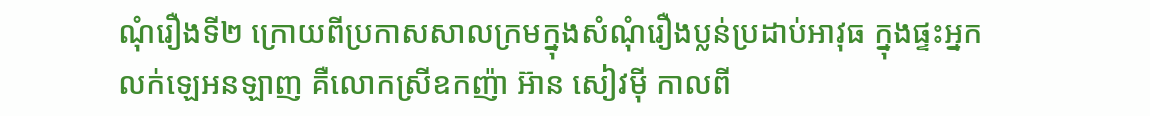ណុំរឿងទី២ ក្រោយពីប្រកាសសាលក្រមក្នុងសំណុំរឿងប្លន់ប្រដាប់អាវុធ ក្នុងផ្ទះអ្នកលក់ឡេអនឡាញ គឺលោកស្រីឧកញ៉ា អ៊ាន សៀវម៉ី កាលពី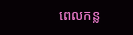ពេលកន្ល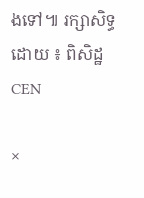ងទៅ៕ រក្សាសិទ្ធដោយ ៖ ពិសិដ្ឋ CEN

×